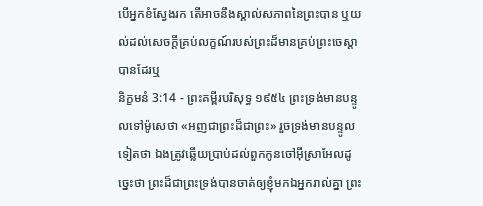បើអ្នកខំស្វែងរក តើអាចនឹងស្គាល់សភាពនៃព្រះបាន ឬយល់ដល់សេចក្ដីគ្រប់លក្ខណ៍របស់ព្រះដ៏មានគ្រប់ព្រះចេស្តាបានដែរឬ
និក្ខមនំ 3:14 - ព្រះគម្ពីរបរិសុទ្ធ ១៩៥៤ ព្រះទ្រង់មានបន្ទូលទៅម៉ូសេថា «អញជាព្រះដ៏ជាព្រះ» រួចទ្រង់មានបន្ទូលទៀតថា ឯងត្រូវឆ្លើយប្រាប់ដល់ពួកកូនចៅអ៊ីស្រាអែលដូច្នេះថា ព្រះដ៏ជាព្រះទ្រង់បានចាត់ឲ្យខ្ញុំមកឯអ្នករាល់គ្នា ព្រះ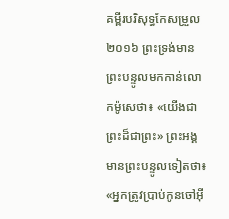គម្ពីរបរិសុទ្ធកែសម្រួល ២០១៦ ព្រះទ្រង់មានព្រះបន្ទូលមកកាន់លោកម៉ូសេថា៖ «យើងជាព្រះដ៏ជាព្រះ» ព្រះអង្គមានព្រះបន្ទូលទៀតថា៖ «អ្នកត្រូវប្រាប់កូនចៅអ៊ី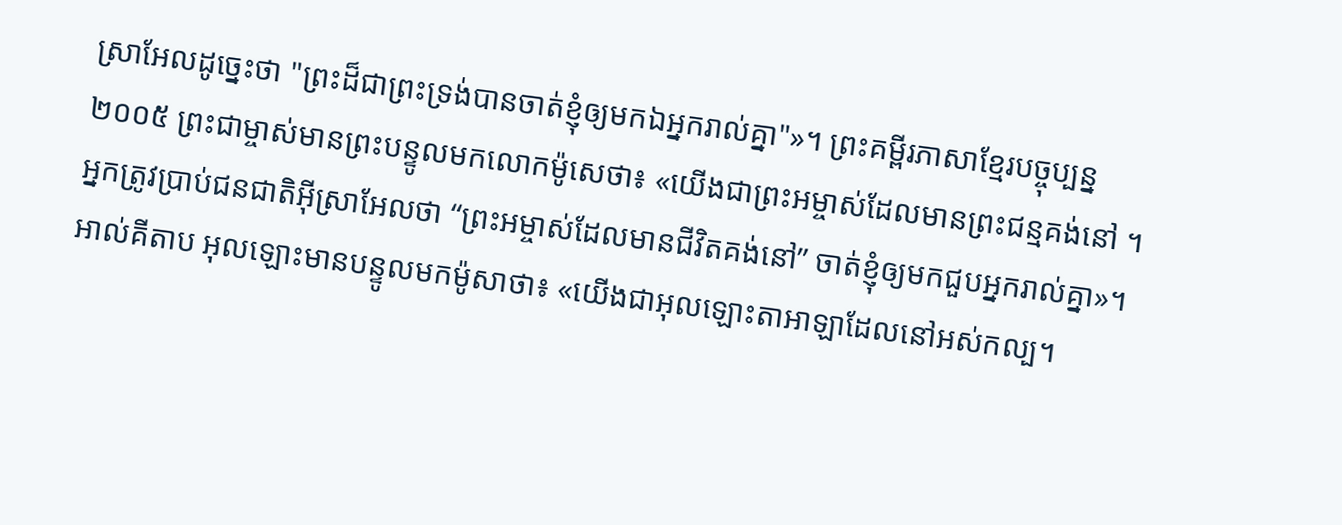ស្រាអែលដូច្នេះថា "ព្រះដ៏ជាព្រះទ្រង់បានចាត់ខ្ញុំឲ្យមកឯអ្នករាល់គ្នា"»។ ព្រះគម្ពីរភាសាខ្មែរបច្ចុប្បន្ន ២០០៥ ព្រះជាម្ចាស់មានព្រះបន្ទូលមកលោកម៉ូសេថា៖ «យើងជាព្រះអម្ចាស់ដែលមានព្រះជន្មគង់នៅ ។ អ្នកត្រូវប្រាប់ជនជាតិអ៊ីស្រាអែលថា “ព្រះអម្ចាស់ដែលមានជីវិតគង់នៅ” ចាត់ខ្ញុំឲ្យមកជួបអ្នករាល់គ្នា»។ អាល់គីតាប អុលឡោះមានបន្ទូលមកម៉ូសាថា៖ «យើងជាអុលឡោះតាអាឡាដែលនៅអស់កល្ប។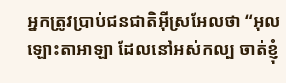អ្នកត្រូវប្រាប់ជនជាតិអ៊ីស្រអែលថា “អុលឡោះតាអាឡា ដែលនៅអស់កល្ប ចាត់ខ្ញុំ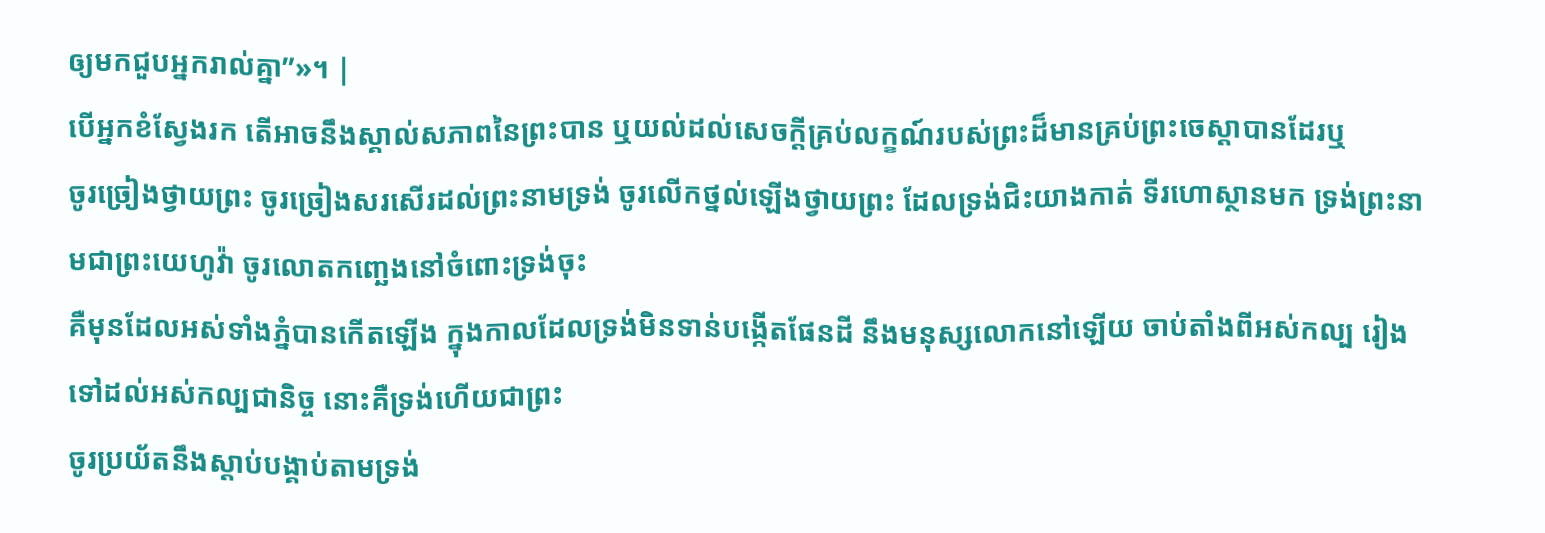ឲ្យមកជួបអ្នករាល់គ្នា”»។ |
បើអ្នកខំស្វែងរក តើអាចនឹងស្គាល់សភាពនៃព្រះបាន ឬយល់ដល់សេចក្ដីគ្រប់លក្ខណ៍របស់ព្រះដ៏មានគ្រប់ព្រះចេស្តាបានដែរឬ
ចូរច្រៀងថ្វាយព្រះ ចូរច្រៀងសរសើរដល់ព្រះនាមទ្រង់ ចូរលើកថ្នល់ឡើងថ្វាយព្រះ ដែលទ្រង់ជិះយាងកាត់ ទីរហោស្ថានមក ទ្រង់ព្រះនាមជាព្រះយេហូវ៉ា ចូរលោតកញ្ឆេងនៅចំពោះទ្រង់ចុះ
គឺមុនដែលអស់ទាំងភ្នំបានកើតឡើង ក្នុងកាលដែលទ្រង់មិនទាន់បង្កើតផែនដី នឹងមនុស្សលោកនៅឡើយ ចាប់តាំងពីអស់កល្ប រៀងទៅដល់អស់កល្បជានិច្ច នោះគឺទ្រង់ហើយជាព្រះ
ចូរប្រយ័តនឹងស្តាប់បង្គាប់តាមទ្រង់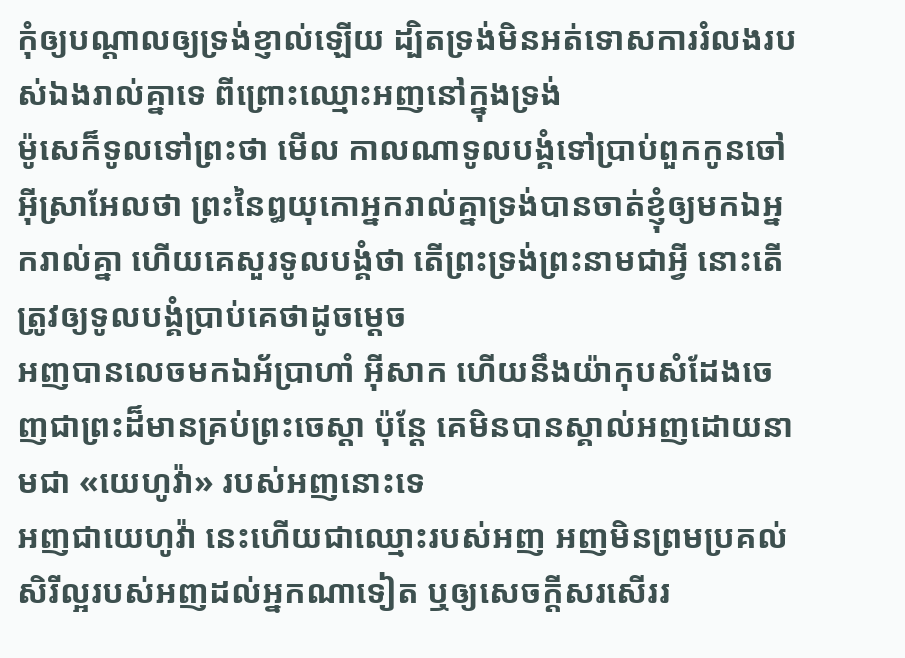កុំឲ្យបណ្តាលឲ្យទ្រង់ខ្ញាល់ឡើយ ដ្បិតទ្រង់មិនអត់ទោសការរំលងរបស់ឯងរាល់គ្នាទេ ពីព្រោះឈ្មោះអញនៅក្នុងទ្រង់
ម៉ូសេក៏ទូលទៅព្រះថា មើល កាលណាទូលបង្គំទៅប្រាប់ពួកកូនចៅអ៊ីស្រាអែលថា ព្រះនៃឰយុកោអ្នករាល់គ្នាទ្រង់បានចាត់ខ្ញុំឲ្យមកឯអ្នករាល់គ្នា ហើយគេសួរទូលបង្គំថា តើព្រះទ្រង់ព្រះនាមជាអ្វី នោះតើត្រូវឲ្យទូលបង្គំប្រាប់គេថាដូចម្តេច
អញបានលេចមកឯអ័ប្រាហាំ អ៊ីសាក ហើយនឹងយ៉ាកុបសំដែងចេញជាព្រះដ៏មានគ្រប់ព្រះចេស្តា ប៉ុន្តែ គេមិនបានស្គាល់អញដោយនាមជា «យេហូវ៉ា» របស់អញនោះទេ
អញជាយេហូវ៉ា នេះហើយជាឈ្មោះរបស់អញ អញមិនព្រមប្រគល់សិរីល្អរបស់អញដល់អ្នកណាទៀត ឬឲ្យសេចក្ដីសរសើររ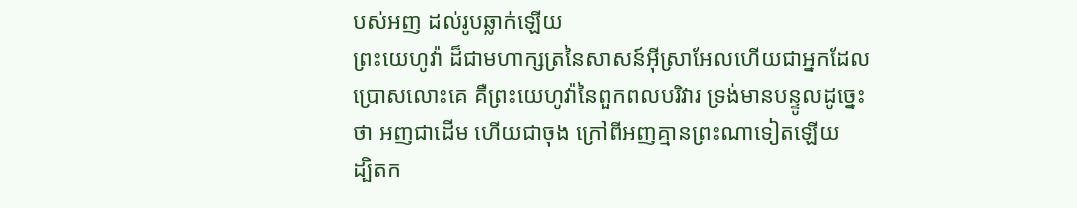បស់អញ ដល់រូបឆ្លាក់ឡើយ
ព្រះយេហូវ៉ា ដ៏ជាមហាក្សត្រនៃសាសន៍អ៊ីស្រាអែលហើយជាអ្នកដែលប្រោសលោះគេ គឺព្រះយេហូវ៉ានៃពួកពលបរិវារ ទ្រង់មានបន្ទូលដូច្នេះថា អញជាដើម ហើយជាចុង ក្រៅពីអញគ្មានព្រះណាទៀតឡើយ
ដ្បិតក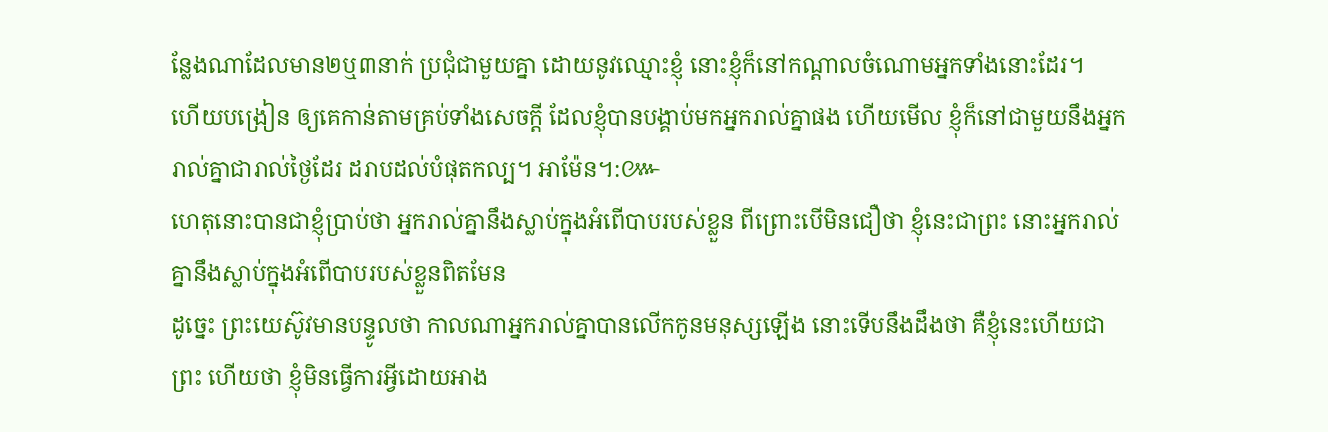ន្លែងណាដែលមាន២ឬ៣នាក់ ប្រជុំជាមួយគ្នា ដោយនូវឈ្មោះខ្ញុំ នោះខ្ញុំក៏នៅកណ្តាលចំណោមអ្នកទាំងនោះដែរ។
ហើយបង្រៀន ឲ្យគេកាន់តាមគ្រប់ទាំងសេចក្ដី ដែលខ្ញុំបានបង្គាប់មកអ្នករាល់គ្នាផង ហើយមើល ខ្ញុំក៏នៅជាមួយនឹងអ្នករាល់គ្នាជារាល់ថ្ងៃដែរ ដរាបដល់បំផុតកល្ប។ អាម៉ែន។:៚
ហេតុនោះបានជាខ្ញុំប្រាប់ថា អ្នករាល់គ្នានឹងស្លាប់ក្នុងអំពើបាបរបស់ខ្លួន ពីព្រោះបើមិនជឿថា ខ្ញុំនេះជាព្រះ នោះអ្នករាល់គ្នានឹងស្លាប់ក្នុងអំពើបាបរបស់ខ្លួនពិតមែន
ដូច្នេះ ព្រះយេស៊ូវមានបន្ទូលថា កាលណាអ្នករាល់គ្នាបានលើកកូនមនុស្សឡើង នោះទើបនឹងដឹងថា គឺខ្ញុំនេះហើយជាព្រះ ហើយថា ខ្ញុំមិនធ្វើការអ្វីដោយអាង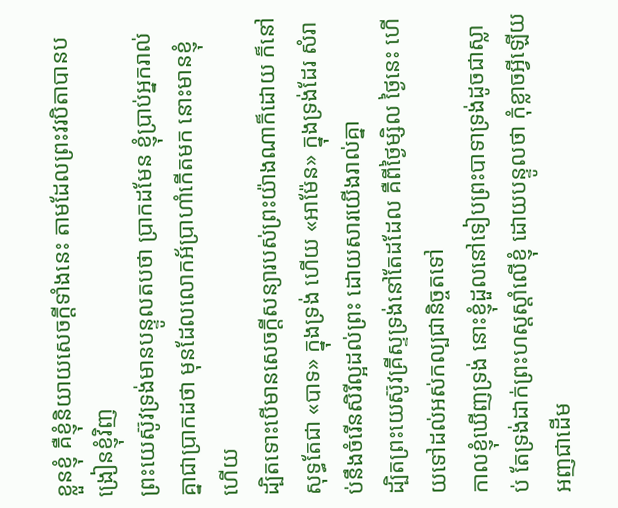ខ្លួនខ្ញុំ គឺខ្ញុំនិយាយសេចក្ដីទាំងនេះ តាមដែលព្រះវរបិតាបានបង្រៀនខ្ញុំវិញ
ព្រះយេស៊ូវទ្រង់មានបន្ទូលតបថា ប្រាកដមែន ខ្ញុំប្រាប់អ្នករាល់គ្នាជាប្រាកដថា មុនដែលលោកអ័ប្រាហាំកើតមក នោះមានខ្ញុំហើយ
ដ្បិតទោះបើមានសេចក្ដីសន្យារបស់ព្រះយ៉ាងណាក៏ដោយ ក៏នៅសុទ្ធតែជា «បាទ» ក្នុងទ្រង់ ហើយ «អាម៉ែន» ក្នុងទ្រង់ដែរ សំរាប់នឹងចំរើនសិរីល្អដល់ព្រះ ដោយសារយើងរាល់គ្នា
ដ្បិតព្រះយេស៊ូវគ្រីស្ទទ្រង់នៅតែដដែល គឺពីថ្ងៃម្សិល ថ្ងៃនេះ ហើយទៅដល់អស់កល្បជានិច្ចតទៅ
កាលខ្ញុំឃើញទ្រង់ នោះខ្ញុំដួលនៅទៀបព្រះបាទាទ្រង់ដូចជាស្លាប់ តែទ្រង់ដាក់ព្រះហស្តស្តាំលើខ្ញុំ ដោយបន្ទូលថា កុំខ្លាចអ្វីឡើយ អញជាដើម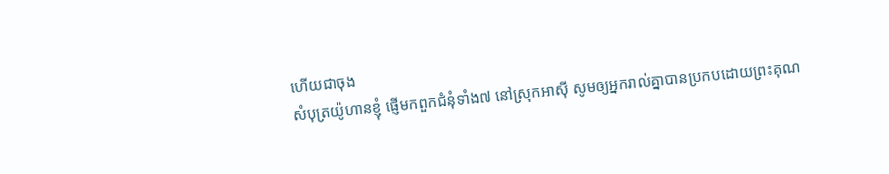ហើយជាចុង
សំបុត្រយ៉ូហានខ្ញុំ ផ្ញើមកពួកជំនុំទាំង៧ នៅស្រុកអាស៊ី សូមឲ្យអ្នករាល់គ្នាបានប្រកបដោយព្រះគុណ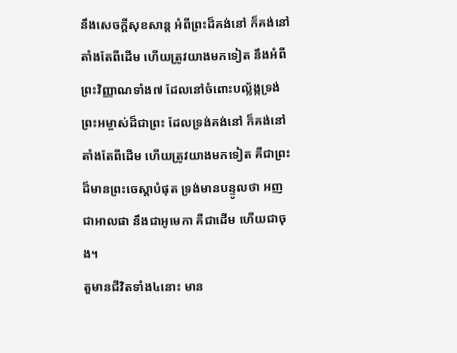នឹងសេចក្ដីសុខសាន្ត អំពីព្រះដ៏គង់នៅ ក៏គង់នៅតាំងតែពីដើម ហើយត្រូវយាងមកទៀត នឹងអំពីព្រះវិញ្ញាណទាំង៧ ដែលនៅចំពោះបល្ល័ង្កទ្រង់
ព្រះអម្ចាស់ដ៏ជាព្រះ ដែលទ្រង់គង់នៅ ក៏គង់នៅតាំងតែពីដើម ហើយត្រូវយាងមកទៀត គឺជាព្រះដ៏មានព្រះចេស្តាបំផុត ទ្រង់មានបន្ទូលថា អញជាអាលផា នឹងជាអូមេកា គឺជាដើម ហើយជាចុង។
តួមានជីវិតទាំង៤នោះ មាន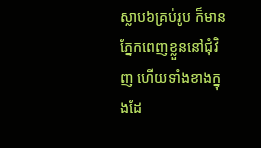ស្លាប៦គ្រប់រូប ក៏មានភ្នែកពេញខ្លួននៅជុំវិញ ហើយទាំងខាងក្នុងដែ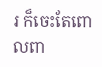រ ក៏ចេះតែពោលពា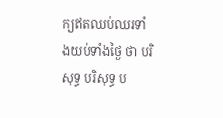ក្យឥតឈប់ឈរទាំងយប់ទាំងថ្ងៃ ថា បរិសុទ្ធ បរិសុទ្ធ ប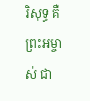រិសុទ្ធ គឺព្រះអម្ចាស់ ជា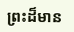ព្រះដ៏មាន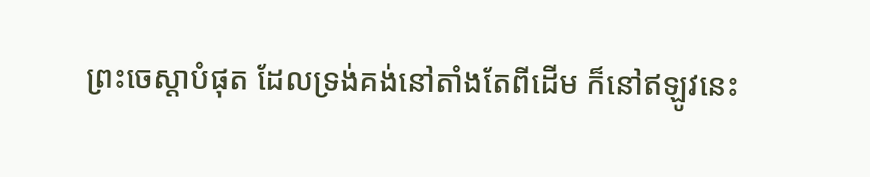ព្រះចេស្តាបំផុត ដែលទ្រង់គង់នៅតាំងតែពីដើម ក៏នៅឥឡូវនេះ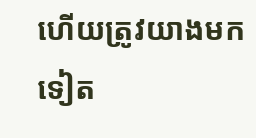ហើយត្រូវយាងមកទៀត